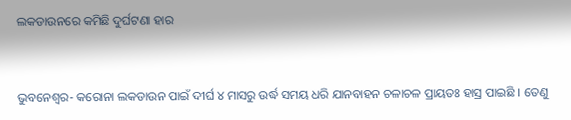ଲକଡାଉନରେ କମିଛି ଦୁର୍ଘଟଣା ହାର


ଭୁବନେଶ୍ୱର- କରୋନା ଲକଡାଉନ ପାଇଁ ଦୀର୍ଘ ୪ ମାସରୁ ଉର୍ଦ୍ଧ ସମୟ ଧରି ଯାନବାହନ ଚଳାଚଳ ପ୍ରାୟତଃ ହାସ୍ର ପାଇଛି । ତେଣୁ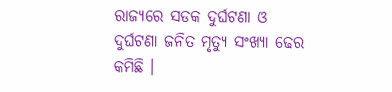ରାଜ୍ୟରେ ସଡକ ଦୁର୍ଘଟଣା ଓ ଦୁର୍ଘଟଣା ଜନିତ ମୃତ୍ୟୁ ସଂଖ୍ୟା ଢେର କମିଛି ।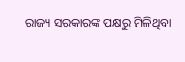ରାଜ୍ୟ ସରକାରଙ୍କ ପକ୍ଷରୁ ମିଳିଥିବା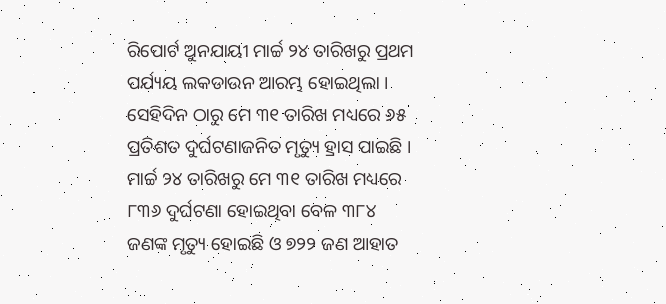ରିପୋର୍ଟ ଅୁନଯାୟୀ ମାର୍ଚ୍ଚ ୨୪ ତାରିଖରୁ ପ୍ରଥମ ପର୍ଯ୍ୟୟ ଲକଡାଉନ ଆରମ୍ଭ ହୋଇଥିଲା । ସେହିଦିନ ଠାରୁ ମେ ୩୧ ତାରିଖ ମଧ୍ୟରେ ୬୫ ପ୍ରତିଶତ ଦୁର୍ଘଟଣାଜନିତ ମୃତ୍ୟୁ ହ୍ରାସ ପାଇଛି । ମାର୍ଚ୍ଚ ୨୪ ତାରିଖରୁ ମେ ୩୧ ତାରିଖ ମଧ୍ୟରେ ୮୩୬ ଦୁର୍ଘଟଣା ହୋଇଥିବା ବେଳ ୩୮୪ ଜଣଙ୍କ ମୃତ୍ୟୁ ହୋଇଛି ଓ ୭୨୨ ଜଣ ଆହାତ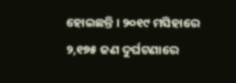ହୋଇଛନ୍ତି । ୨୦୧୯ ମସିହାରେ ୨,୧୭୫ ଜଣ ଦୁର୍ଘଟଣାରେ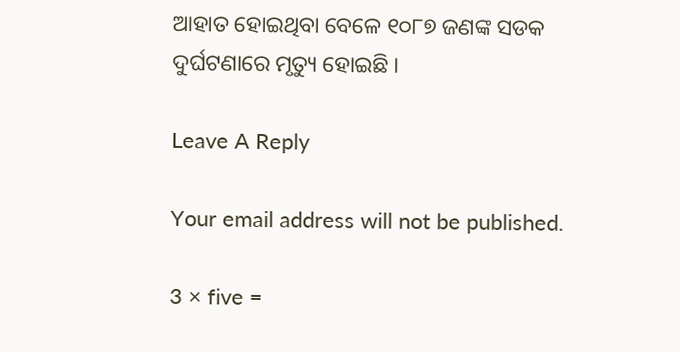ଆହାତ ହୋଇଥିବା ବେଳେ ୧୦୮୭ ଜଣଙ୍କ ସଡକ ଦୁର୍ଘଟଣାରେ ମୃତ୍ୟୁ ହୋଇଛି ।

Leave A Reply

Your email address will not be published.

3 × five =